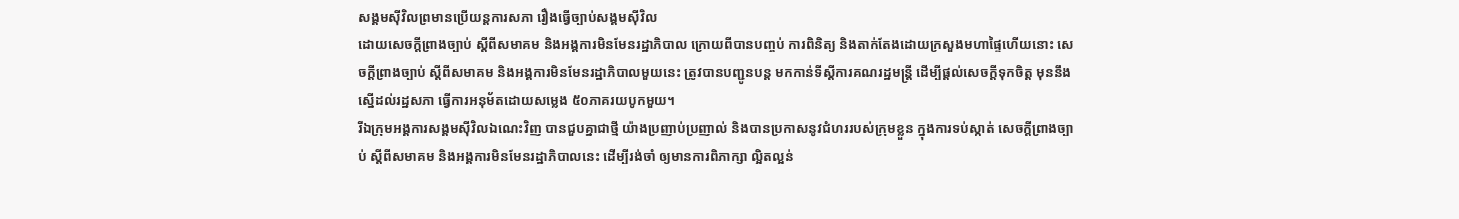សង្គមស៊ីវិលព្រមានប្រើយន្តការសភា រឿងធ្វើច្បាប់សង្គមស៊ីវិល
ដោយសេចក្តីព្រាងច្បាប់ ស្តីពីសមាគម និងអង្គការមិនមែនរដ្ឋាភិបាល ក្រោយពីបានបញ្ចប់ ការពិនិត្យ និងតាក់តែងដោយក្រសួងមហាផ្ទៃហើយនោះ សេចក្តីព្រាងច្បាប់ ស្តីពីសមាគម និងអង្គការមិនមែនរដ្ឋាភិបាលមួយនេះ ត្រូវបានបញ្ជូនបន្ត មកកាន់ទីស្តីការគណរដ្ឋមន្រ្តី ដើម្បីផ្តល់សេចក្តីទុកចិត្ត មុននឹងស្នើដល់រដ្ឋសភា ធ្វើការអនុម័តដោយសម្លេង ៥០ភាគរយបូកមួយ។
រីឯក្រុមអង្គការសង្គមស៊ីវិលឯណេះវិញ បានជួបគ្នាជាថ្មី យ៉ាងប្រញាប់ប្រញាល់ និងបានប្រកាសនូវជំហររបស់ក្រុមខ្លួន ក្នុងការទប់ស្កាត់ សេចក្តីព្រាងច្បាប់ ស្តីពីសមាគម និងអង្គការមិនមែនរដ្ឋាភិបាលនេះ ដើម្បីរង់ចាំ ឲ្យមានការពិភាក្សា ល្អិតល្អន់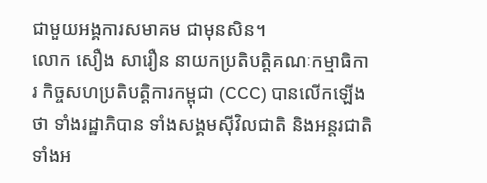ជាមួយអង្គការសមាគម ជាមុនសិន។
លោក សឿង សារឿន នាយកប្រតិបត្តិគណៈកម្មាធិការ កិច្ចសហប្រតិបត្តិការកម្ពុជា (CCC) បានលើកឡើងថា ទាំងរដ្ឋាភិបាន ទាំងសង្គមស៊ីវិលជាតិ និងអន្តរជាតិ ទាំងអ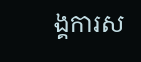ង្គការស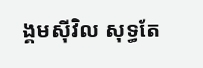ង្គមស៊ីវិល សុទ្ធតែ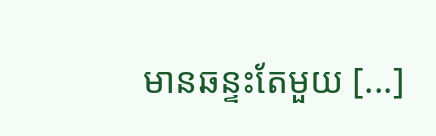មានឆន្ទះតែមួយ [...]